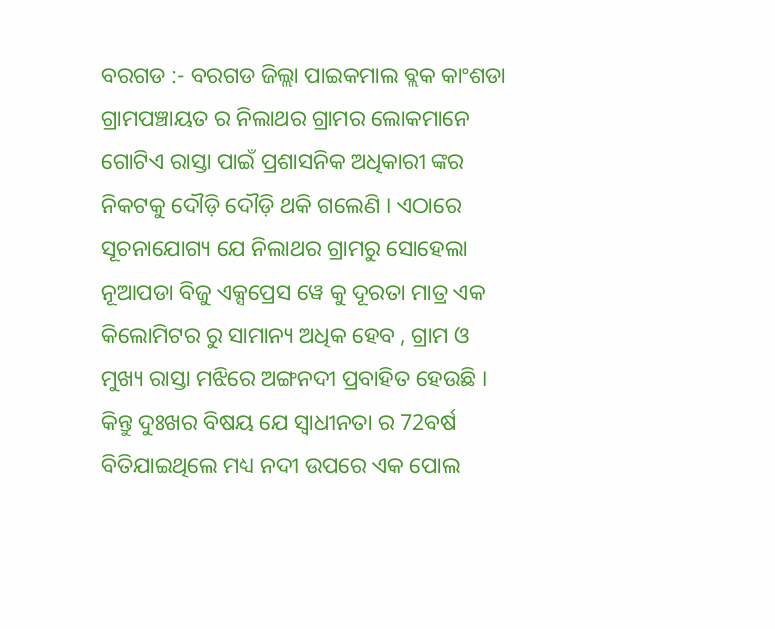ବରଗଡ :- ବରଗଡ ଜିଲ୍ଲା ପାଇକମାଲ ବ୍ଲକ କାଂଶଡା ଗ୍ରାମପଞ୍ଚାୟତ ର ନିଲାଥର ଗ୍ରାମର ଲୋକମାନେ ଗୋଟିଏ ରାସ୍ତା ପାଇଁ ପ୍ରଶାସନିକ ଅଧିକାରୀ ଙ୍କର ନିକଟକୁ ଦୌଡ଼ି ଦୌଡ଼ି ଥକି ଗଲେଣି । ଏଠାରେ ସୂଚନାଯୋଗ୍ୟ ଯେ ନିଲାଥର ଗ୍ରାମରୁ ସୋହେଲା ନୂଆପଡା ବିଜୁ ଏକ୍ସପ୍ରେସ ୱେ କୁ ଦୂରତା ମାତ୍ର ଏକ କିଲୋମିଟର ରୁ ସାମାନ୍ୟ ଅଧିକ ହେବ , ଗ୍ରାମ ଓ ମୁଖ୍ୟ ରାସ୍ତା ମଝିରେ ଅଙ୍ଗନଦୀ ପ୍ରବାହିତ ହେଉଛି । କିନ୍ତୁ ଦୁଃଖର ବିଷୟ ଯେ ସ୍ୱାଧୀନତା ର 72ବର୍ଷ ବିତିଯାଇଥିଲେ ମଧ୍ୟ ନଦୀ ଉପରେ ଏକ ପୋଲ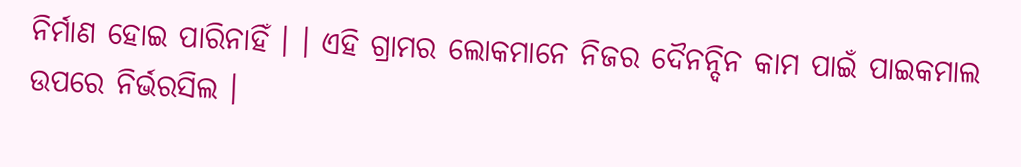ନିର୍ମାଣ ହୋଇ ପାରିନାହିଁ । । ଏହି ଗ୍ରାମର ଲୋକମାନେ ନିଜର ଦୈନନ୍ଦିନ କାମ ପାଇଁ ପାଇକମାଲ ଉପରେ ନିର୍ଭରସିଲ ।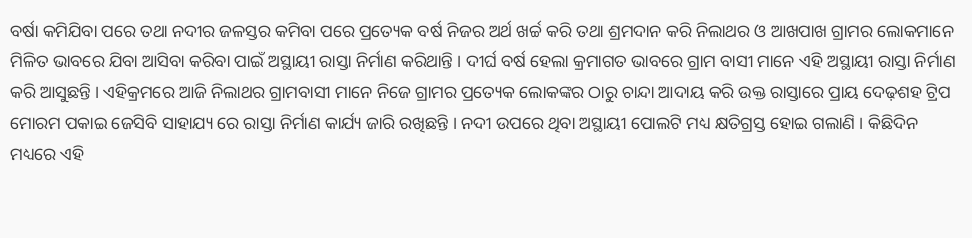ବର୍ଷା କମିଯିବା ପରେ ତଥା ନଦୀର ଜଳସ୍ତର କମିବା ପରେ ପ୍ରତ୍ୟେକ ବର୍ଷ ନିଜର ଅର୍ଥ ଖର୍ଚ୍ଚ କରି ତଥା ଶ୍ରମଦାନ କରି ନିଲାଥର ଓ ଆଖପାଖ ଗ୍ରାମର ଲୋକମାନେ ମିଳିତ ଭାବରେ ଯିବା ଆସିବା କରିବା ପାଇଁ ଅସ୍ଥାୟୀ ରାସ୍ତା ନିର୍ମାଣ କରିଥାନ୍ତି । ଦୀର୍ଘ ବର୍ଷ ହେଲା କ୍ରମାଗତ ଭାବରେ ଗ୍ରାମ ବାସୀ ମାନେ ଏହି ଅସ୍ଥାୟୀ ରାସ୍ତା ନିର୍ମାଣ କରି ଆସୁଛନ୍ତି । ଏହିକ୍ରମରେ ଆଜି ନିଲାଥର ଗ୍ରାମବାସୀ ମାନେ ନିଜେ ଗ୍ରାମର ପ୍ରତ୍ୟେକ ଲୋକଙ୍କର ଠାରୁ ଚାନ୍ଦା ଆଦାୟ କରି ଉକ୍ତ ରାସ୍ତାରେ ପ୍ରାୟ ଦେଢ଼ଶହ ଟ୍ରିପ ମୋରମ ପକାଇ ଜେସିବି ସାହାଯ୍ୟ ରେ ରାସ୍ତା ନିର୍ମାଣ କାର୍ଯ୍ୟ ଜାରି ରଖିଛନ୍ତି । ନଦୀ ଉପରେ ଥିବା ଅସ୍ଥାୟୀ ପୋଲଟି ମଧ୍ୟ କ୍ଷତିଗ୍ରସ୍ତ ହୋଇ ଗଲାଣି । କିଛିଦିନ ମଧ୍ୟରେ ଏହି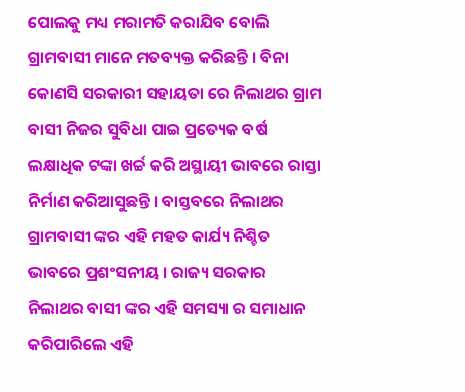ପୋଲକୁ ମଧ୍ୟ ମରାମତି କରାଯିବ ବୋଲି ଗ୍ରାମବାସୀ ମାନେ ମତବ୍ୟକ୍ତ କରିଛନ୍ତି । ବିନା କୋଣସି ସରକାରୀ ସହାୟତା ରେ ନିଲାଥର ଗ୍ରାମ ବାସୀ ନିଜର ସୁବିଧା ପାଇ ପ୍ରତ୍ୟେକ ବର୍ଷ ଲକ୍ଷାଧିକ ଟଙ୍କା ଖର୍ଚ୍ଚ କରି ଅସ୍ଥାୟୀ ଭାବରେ ରାସ୍ତା ନିର୍ମାଣ କରିଆସୁଛନ୍ତି । ବାସ୍ତବରେ ନିଲାଥର ଗ୍ରାମବାସୀ ଙ୍କର ଏହି ମହତ କାର୍ଯ୍ୟ ନିଶ୍ଚିତ ଭାବରେ ପ୍ରଶଂସନୀୟ । ରାଜ୍ୟ ସରକାର ନିଲାଥର ବାସୀ ଙ୍କର ଏହି ସମସ୍ୟା ର ସମାଧାନ କରିପାରିଲେ ଏହି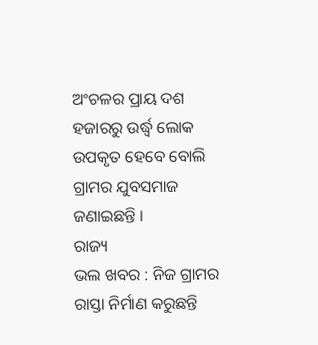ଅଂଚଳର ପ୍ରାୟ ଦଶ ହଜାରରୁ ଉର୍ଦ୍ଧ୍ବ ଲୋକ ଉପକୃତ ହେବେ ବୋଲି ଗ୍ରାମର ଯୁବସମାଜ ଜଣାଇଛନ୍ତି ।
ରାଜ୍ୟ
ଭଲ ଖବର : ନିଜ ଗ୍ରାମର ରାସ୍ତା ନିର୍ମାଣ କରୁଛନ୍ତି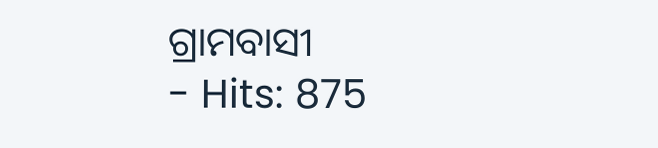ଗ୍ରାମବାସୀ
- Hits: 875